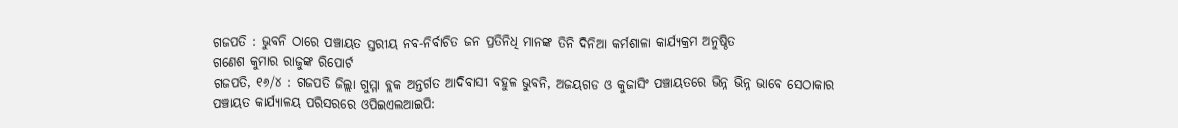ଗଜପତି : ଭୁବନି ଠାରେ ପଞ୍ଚାୟତ ସ୍ତରୀୟ ନବ-ନିର୍ବାଚିତ ଜନ ପ୍ରତିନିଧି ମାନଙ୍କ ତିନି ଦିନିଆ କର୍ମଶାଳା କାର୍ଯ୍ୟକ୍ରମ ଅନୁଷ୍ଠିତ
ଗଣେଶ କୁମାର ରାଜୁଙ୍କ ରିପୋର୍ଟ
ଗଜପତି, ୧୬/୪ : ଗଜପତି ଜିଲ୍ଲା ଗୁମ୍ମା ବ୍ଲକ ଅନ୍ତର୍ଗତ ଆଦିବାସୀ ବହୁଳ ଭୁବନି, ଅଜୟଗଡ ଓ କୁଜାସିଂ ପଞ୍ଚାୟତରେ ଭିନ୍ନ ଭିନ୍ନ ଭାବେ ସେଠାକାର ପଞ୍ଚାୟତ କାର୍ଯ୍ୟାଳୟ ପରିସରରେ ଓପିଇଏଲଆଇପି: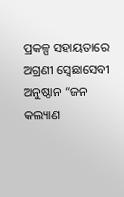ପ୍ରକଳ୍ପ ସହାୟତାରେ ଅଗ୍ରଣୀ ସ୍ବେଛାସେବୀ ଅନୁଷ୍ଠାନ “ଜନ କଲ୍ୟାଣ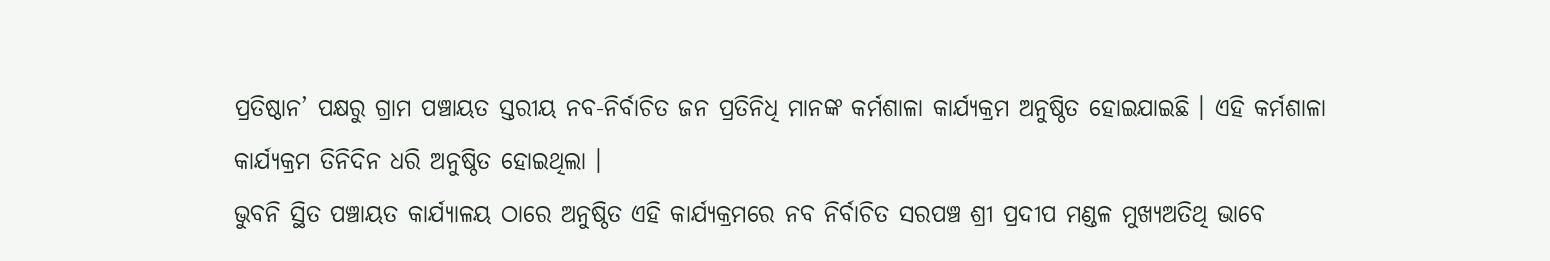ପ୍ରତିଷ୍ଠାନ’ ପକ୍ଷରୁ ଗ୍ରାମ ପଞ୍ଚାୟତ ସ୍ତରୀୟ ନବ-ନିର୍ବାଚିତ ଜନ ପ୍ରତିନିଧି ମାନଙ୍କ କର୍ମଶାଳା କାର୍ଯ୍ୟକ୍ରମ ଅନୁଷ୍ଠିତ ହୋଇଯାଇଛି । ଏହି କର୍ମଶାଳା କାର୍ଯ୍ୟକ୍ରମ ତିନିଦିନ ଧରି ଅନୁଷ୍ଠିତ ହୋଇଥିଲା ।
ଭୁବନି ସ୍ଥିତ ପଞ୍ଚାୟତ କାର୍ଯ୍ୟାଳୟ ଠାରେ ଅନୁଷ୍ଠିତ ଏହି କାର୍ଯ୍ୟକ୍ରମରେ ନବ ନିର୍ବାଚିତ ସରପଞ୍ଚ ଶ୍ରୀ ପ୍ରଦୀପ ମଣ୍ଡଳ ମୁଖ୍ୟଅତିଥି ଭାବେ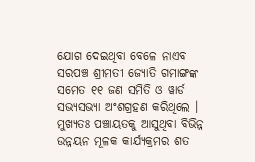ଯୋଗ ଦେଇଥିବା ବେଳେ ନାଏବ ସରପଞ୍ଚ ଶ୍ରୀମତୀ ଜ୍ୟୋତି ଗମାଙ୍ଗଙ୍କ ସମେତ ୧୧ ଜଣ ସମିତି ଓ ୱାର୍ଡ ସଭ୍ୟସଭ୍ୟା ଅଂଶଗ୍ରହଣ କରିଥିଲେ ।
ମୁଖ୍ୟତଃ ପଞ୍ଚାୟତକୁ ଆସୁଥିବା ବିଭିନ୍ନ ଉନ୍ନୟନ ମୂଳକ କାର୍ଯ୍ୟକ୍ରମର ଶତ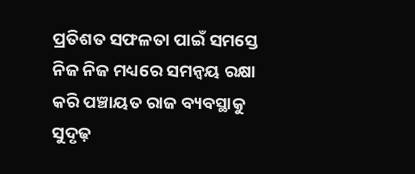ପ୍ରତିଶତ ସଫଳତା ପାଇଁ ସମସ୍ତେ ନିଜ ନିଜ ମଧ୍ୟରେ ସମନ୍ୱୟ ରକ୍ଷା କରି ପଞ୍ଚାୟତ ରାଜ ବ୍ୟବସ୍ଥାକୁ ସୁଦୃଢ଼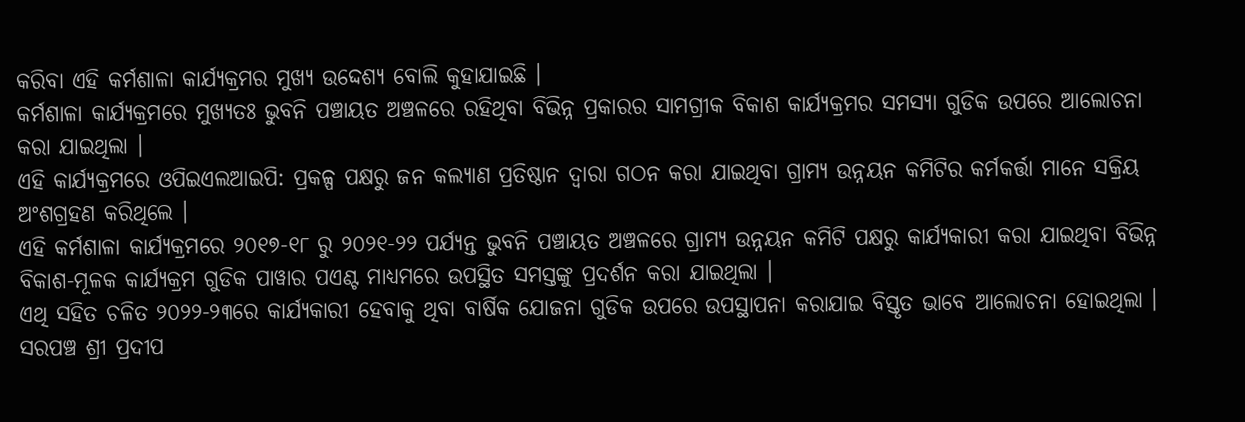କରିବା ଏହି କର୍ମଶାଳା କାର୍ଯ୍ୟକ୍ରମର ମୁଖ୍ୟ ଉଦ୍ଦେଶ୍ୟ ବୋଲି କୁହାଯାଇଛି ।
କର୍ମଶାଳା କାର୍ଯ୍ୟକ୍ରମରେ ମୁଖ୍ୟତଃ ଭୁବନି ପଞ୍ଚାୟତ ଅଞ୍ଚଳରେ ରହିଥିବା ବିଭିନ୍ନ ପ୍ରକାରର ସାମଗ୍ରୀକ ବିକାଶ କାର୍ଯ୍ୟକ୍ରମର ସମସ୍ୟା ଗୁଡିକ ଉପରେ ଆଲୋଚନା କରା ଯାଇଥିଲା ।
ଏହି କାର୍ଯ୍ୟକ୍ରମରେ ଓପିଇଏଲଆଇପି: ପ୍ରକଳ୍ପ ପକ୍ଷରୁ ଜନ କଲ୍ୟାଣ ପ୍ରତିଷ୍ଠାନ ଦ୍ୱାରା ଗଠନ କରା ଯାଇଥିବା ଗ୍ରାମ୍ୟ ଉନ୍ନୟନ କମିଟିର କର୍ମକର୍ତ୍ତା ମାନେ ସକ୍ରିୟ ଅଂଶଗ୍ରହଣ କରିଥିଲେ ।
ଏହି କର୍ମଶାଳା କାର୍ଯ୍ୟକ୍ରମରେ ୨୦୧୭-୧୮ ରୁ ୨୦୨୧-୨୨ ପର୍ଯ୍ୟନ୍ତ ଭୁବନି ପଞ୍ଚାୟତ ଅଞ୍ଚଳରେ ଗ୍ରାମ୍ୟ ଉନ୍ନୟନ କମିଟି ପକ୍ଷରୁ କାର୍ଯ୍ୟକାରୀ କରା ଯାଇଥିବା ବିଭିନ୍ନ ବିକାଶ-ମୂଳକ କାର୍ଯ୍ୟକ୍ରମ ଗୁଡିକ ପାୱାର ପଏଣ୍ଟ ମାଧ୍ୟମରେ ଉପସ୍ଥିତ ସମସ୍ତଙ୍କୁ ପ୍ରଦର୍ଶନ କରା ଯାଇଥିଲା ।
ଏଥି ସହିତ ଚଳିତ ୨୦୨୨-୨୩ରେ କାର୍ଯ୍ୟକାରୀ ହେବାକୁ ଥିବା ବାର୍ଷିକ ଯୋଜନା ଗୁଡିକ ଉପରେ ଉପସ୍ଥାପନା କରାଯାଇ ବିସ୍ତୃତ ଭାବେ ଆଲୋଚନା ହୋଇଥିଲା ।
ସରପଞ୍ଚ ଶ୍ରୀ ପ୍ରଦୀପ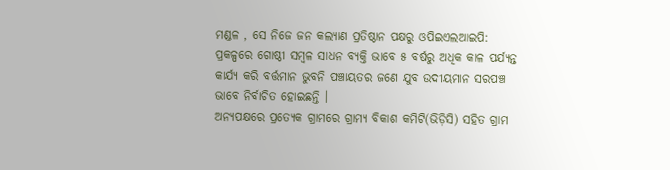ମଣ୍ଡଳ , ସେ ନିଜେ ଜନ କଲ୍ୟାଣ ପ୍ରତିଷ୍ଠାନ ପକ୍ଷରୁ ଓପିଇଏଲଆଇପି: ପ୍ରକଳ୍ପରେ ଗୋଷ୍ଠୀ ସମ୍ବଳ ସାଧନ ବ୍ୟକ୍ତି ଭାବେ ୫ ବର୍ଷରୁ ଅଧିକ କାଳ ପର୍ଯ୍ୟନ୍ତ କାର୍ଯ୍ୟ କରି ବର୍ତ୍ତମାନ ଭୁବନି ପଞ୍ଚାୟତର ଜଣେ ଯୁବ ଉଦୀୟମାନ ସରପଞ୍ଚ ଭାବେ ନିର୍ବାଚିତ ହୋଇଛନ୍ତି ।
ଅନ୍ୟପକ୍ଷରେ ପ୍ରତ୍ୟେକ ଗ୍ରାମରେ ଗ୍ରାମ୍ୟ ବିକାଶ କମିଟି(ଭିଡ଼ିସି) ସହିତ ଗ୍ରାମ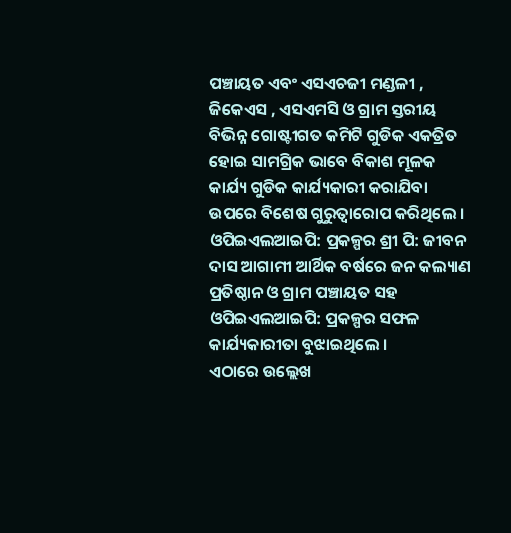ପଞ୍ଚାୟତ ଏବଂ ଏସଏଚଜୀ ମଣ୍ଡଳୀ , ଜିକେଏସ , ଏସଏମସି ଓ ଗ୍ରାମ ସ୍ତରୀୟ ବିଭିନ୍ନ ଗୋଷ୍ଟୀଗତ କମିଟି ଗୁଡିକ ଏକତ୍ରିତ ହୋଇ ସାମଗ୍ରିକ ଭାବେ ବିକାଶ ମୂଳକ କାର୍ଯ୍ୟ ଗୁଡିକ କାର୍ଯ୍ୟକାରୀ କରାଯିବା ଉପରେ ବିଶେଷ ଗୁରୁତ୍ୱାରୋପ କରିଥିଲେ ।
ଓପିଇଏଲଆଇପି: ପ୍ରକଳ୍ପର ଶ୍ରୀ ପି: ଜୀବନ ଦାସ ଆଗାମୀ ଆର୍ଥିକ ବର୍ଷରେ ଜନ କଲ୍ୟାଣ ପ୍ରତିଷ୍ଠାନ ଓ ଗ୍ରାମ ପଞ୍ଚାୟତ ସହ ଓପିଇଏଲଆଇପି: ପ୍ରକଳ୍ପର ସଫଳ କାର୍ଯ୍ୟକାରୀତା ବୁଝାଇଥିଲେ ।
ଏଠାରେ ଉଲ୍ଲେଖ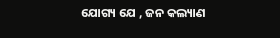ଯୋଗ୍ୟ ଯେ , ଜନ କଲ୍ୟାଣ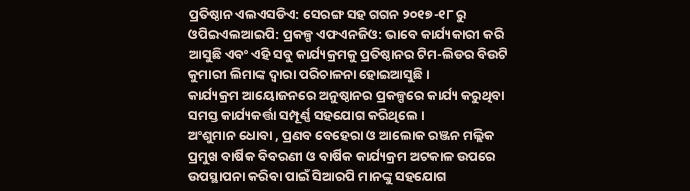ପ୍ରତିଷ୍ଠାନ ଏଲଏସଡିଏ: ସେରଙ୍ଗ ସହ ଗଗନ ୨୦୧୭-୧୮ ରୁ ଓପିଇଏଲଆଇପି: ପ୍ରକଳ୍ପ ଏଫଏନଜିଓ: ଭାବେ କାର୍ଯ୍ୟକାରୀ କରି ଆସୁଛି ଏବଂ ଏହି ସବୁ କାର୍ଯ୍ୟକ୍ରମକୁ ପ୍ରତିଷ୍ଠାନର ଟିମ-ଲିଡର ବିଉଟି କୁମାରୀ ଲିମାଙ୍କ ଦ୍ୱାରା ପରିଚାଳନା ହୋଇଆସୁଛି ।
କାର୍ଯ୍ୟକ୍ରମ ଆୟୋଜନରେ ଅନୁଷ୍ଠାନର ପ୍ରକଳ୍ପରେ କାର୍ଯ୍ୟ କରୁଥିବା ସମସ୍ତ କାର୍ଯ୍ୟକର୍ତ୍ତା ସମ୍ପୂର୍ଣ୍ଣ ସହଯୋଗ କରିଥିଲେ ।
ଅଂଶୁମାନ ଧୋବା , ପ୍ରଣବ ବେହେରା ଓ ଆଲୋକ ରଞ୍ଜନ ମଲ୍ଲିକ ପ୍ରମୁଖ ବାର୍ଷିକ ବିବରଣୀ ଓ ବାର୍ଷିକ କାର୍ଯ୍ୟକ୍ରମ ଅଟକାଳ ଉପରେ ଉପସ୍ଥାପନା କରିବା ପାଇଁ ସିଆରପି ମାନଙ୍କୁ ସହଯୋଗ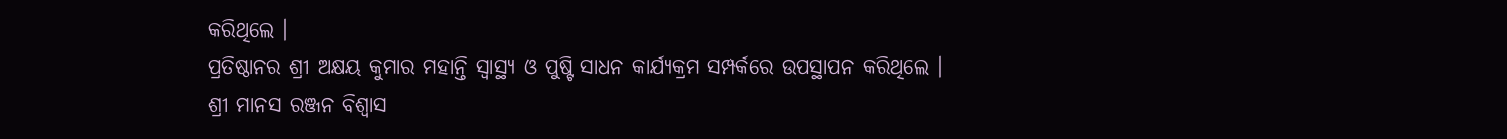କରିଥିଲେ ।
ପ୍ରତିଷ୍ଠାନର ଶ୍ରୀ ଅକ୍ଷୟ କୁମାର ମହାନ୍ତି ସ୍ବାସ୍ଥ୍ୟ ଓ ପୁଷ୍ଟି ସାଧନ କାର୍ଯ୍ୟକ୍ରମ ସମ୍ପର୍କରେ ଉପସ୍ଥାପନ କରିଥିଲେ ।
ଶ୍ରୀ ମାନସ ରଞ୍ଜନ ବିଶ୍ୱାସ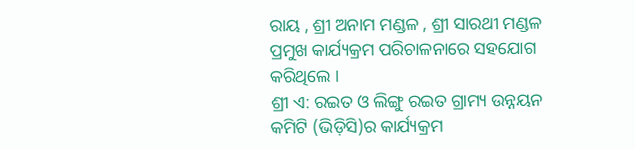ରାୟ , ଶ୍ରୀ ଅନାମ ମଣ୍ଡଳ , ଶ୍ରୀ ସାରଥୀ ମଣ୍ଡଳ ପ୍ରମୁଖ କାର୍ଯ୍ୟକ୍ରମ ପରିଚାଳନାରେ ସହଯୋଗ କରିଥିଲେ ।
ଶ୍ରୀ ଏ: ରଇତ ଓ ଲିଙ୍ଗୁ ରଇତ ଗ୍ରାମ୍ୟ ଉନ୍ନୟନ କମିଟି (ଭିଡ଼ିସି)ର କାର୍ଯ୍ୟକ୍ରମ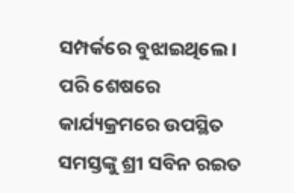ସମ୍ପର୍କରେ ବୁଝାଇଥିଲେ ।
ପରି ଶେଷରେ କାର୍ଯ୍ୟକ୍ରମରେ ଉପସ୍ଥିତ ସମସ୍ତଙ୍କୁ ଶ୍ରୀ ସବିନ ରଇତ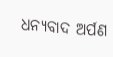ଧନ୍ୟବାଦ ଅର୍ପଣ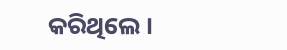କରିଥିଲେ ।